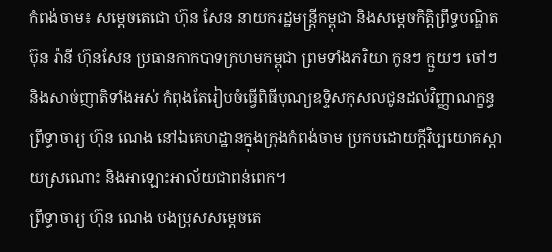កំពង់ចាម៖ សម្តេចតេជោ ហ៊ុន សែន នាយករដ្ឋមន្ត្រីកម្ពុជា និងសម្តេចកិត្តិព្រឹទ្ធបណ្ឌិត ប៊ុន រ៉ានី ហ៊ុនសែន ប្រធានកាកបាទក្រហមកម្ពុជា ព្រមទាំងភរិយា កូនៗ ក្មួយៗ ចៅៗ និងសាច់ញាតិទាំងអស់ កំពុងតែរៀបចំធ្វើពិធីបុណ្យឧទ្ទិសកុសលជូនដល់វិញ្ញាណក្ខន្ធ ព្រឹទ្ធាចារ្យ ហ៊ុន ណេង នៅឯគេហដ្ឋានក្នុងក្រុងកំពង់ចាម ប្រកបដោយក្តីវិប្បយោគស្តាយស្រណោះ និងអាឡោះអាល័យជាពន់ពេក។
ព្រឹទ្ធាចារ្យ ហ៊ុន ណេង បងប្រុសសម្តេចតេ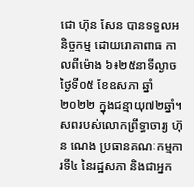ជោ ហ៊ុន សែន បានទទួលអនិច្ចកម្ម ដោយរោគាពាធ កាលពីម៉ោង ៦៖២៥នាទីល្ងាច ថ្ងៃទី០៥ ខែឧសភា ឆ្នាំ២០២២ ក្នុងជន្មាយុ៧២ឆ្នាំ។
សពរបស់លោកព្រឹទ្ធាចារ្យ ហ៊ុន ណេង ប្រធានគណៈកម្មការទី៤ នៃរដ្ឋសភា និងជាអ្នក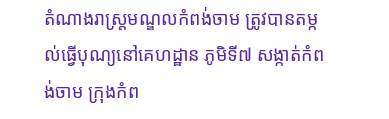តំណាងរាស្ត្រមណ្ឌលកំពង់ចាម ត្រូវបានតម្កល់ធ្វើបុណ្យនៅគេហដ្ឋាន ភូមិទី៧ សង្កាត់កំពង់ចាម ក្រុងកំព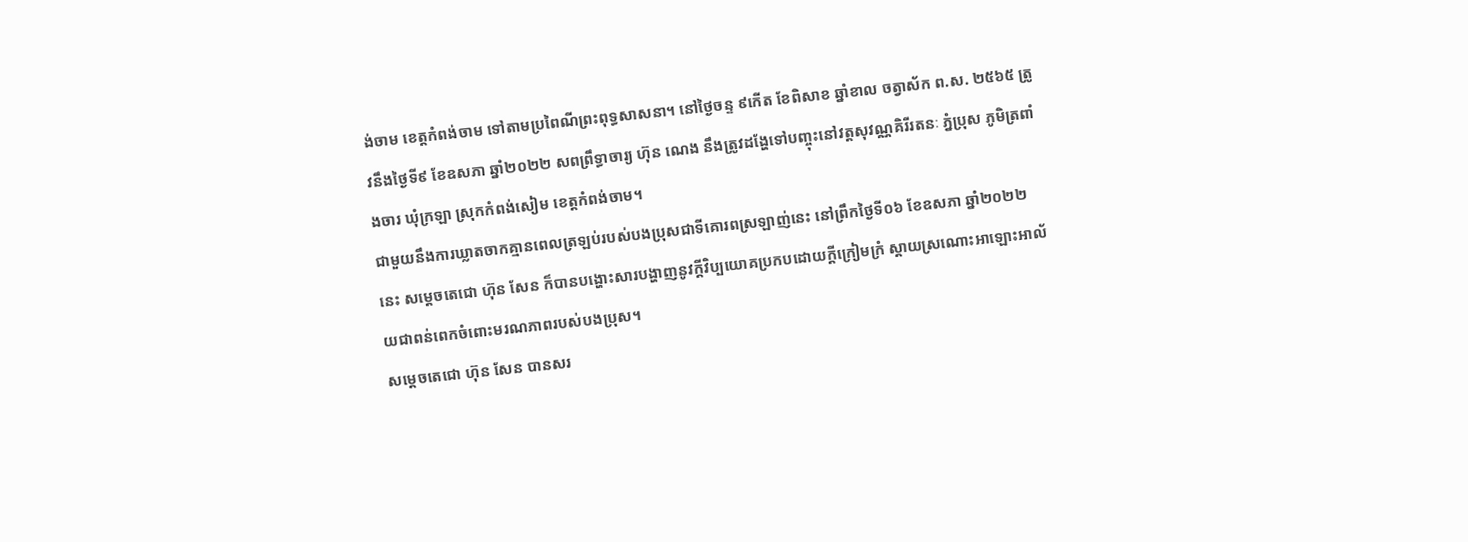ង់ចាម ខេត្តកំពង់ចាម ទៅតាមប្រពៃណីព្រះពុទ្ធសាសនា។ នៅថ្ងៃចន្ទ ៩កើត ខែពិសាខ ឆ្នាំខាល ចត្វាស័ក ព.ស. ២៥៦៥ ត្រូវនឹងថ្ងៃទី៩ ខែឧសភា ឆ្នាំ២០២២ សពព្រឹទ្ធាចារ្យ ហ៊ុន ណេង នឹងត្រូវដង្ហែទៅបញ្ចុះនៅវត្តសុវណ្ណគិរីរតនៈ ភ្នំប្រុស ភូមិត្រពាំងចារ ឃុំក្រឡា ស្រុកកំពង់សៀម ខេត្តកំពង់ចាម។
ជាមួយនឹងការឃ្លាតចាកគ្មានពេលត្រឡប់របស់បងប្រុសជាទីគោរពស្រឡាញ់នេះ នៅព្រឹកថ្ងៃទី០៦ ខែឧសភា ឆ្នាំ២០២២នេះ សម្តេចតេជោ ហ៊ុន សែន ក៏បានបង្ហោះសារបង្ហាញនូវក្តីវិប្បយោគប្រកបដោយក្តីក្រៀមក្រំ ស្តាយស្រណោះអាឡោះអាល័យជាពន់ពេកចំពោះមរណភាពរបស់បងប្រុស។
សម្តេចតេជោ ហ៊ុន សែន បានសរ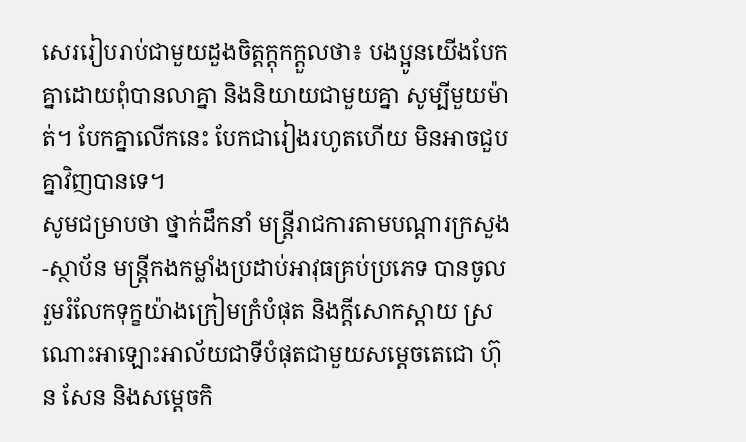សេររៀបរាប់ជាមួយដួងចិត្តក្តុកក្តួលថា៖ បងប្អូនយើងបែកគ្នាដោយពុំបានលាគ្នា និងនិយាយជាមួយគ្នា សូម្បីមួយម៉ាត់។ បែកគ្នាលើកនេះ បែកជារៀងរហូតហើយ មិនអាចជួបគ្នាវិញបានទេ។
សូមជម្រាបថា ថ្នាក់ដឹកនាំ មន្ត្រីរាជការតាមបណ្ដារក្រសួង-ស្ថាប័ន មន្ត្រីកងកម្លាំងប្រដាប់អាវុធគ្រប់ប្រភេទ បានចូលរួមរំលែកទុក្ខយ៉ាងក្រៀមក្រំបំផុត និងក្តីសោកស្តាយ ស្រណោះអាឡោះអាល័យជាទីបំផុតជាមួយសម្តេចតេជោ ហ៊ុន សែន និងសម្តេចកិ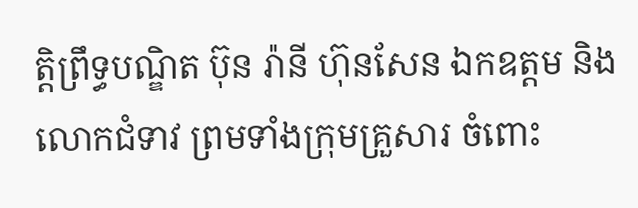ត្តិព្រឹទ្ធបណ្ឌិត ប៊ុន រ៉ានី ហ៊ុនសែន ឯកឧត្តម និងលោកជំទាវ ព្រមទាំងក្រុមគ្រួសារ ចំពោះ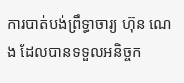ការបាត់បង់ព្រឹទ្ធាចារ្យ ហ៊ុន ណេង ដែលបានទទួលអនិច្ចក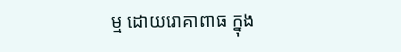ម្ម ដោយរោគាពាធ ក្នុង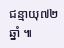ជន្មាយុ៧២ឆ្នាំ ៕